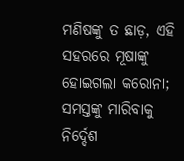ମଣିଷଙ୍କୁ ତ ଛାଡ଼, ଏହି ସହରରେ ମୂଷାଙ୍କୁ ହୋଇଗଲା କରୋନା; ସମସ୍ତଙ୍କୁ ମାରିବାକୁ ନିର୍ଦ୍ଦେଶ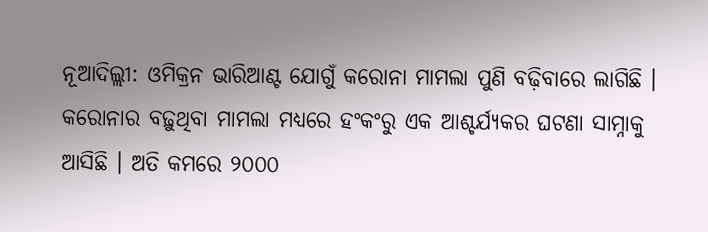ନୂଆଦିଲ୍ଲୀ: ଓମିକ୍ରନ ଭାରିଆଣ୍ଟ ଯୋଗୁଁ କରୋନା ମାମଲା ପୁଣି ବଢ଼ିବାରେ ଲାଗିଛି । କରୋନାର ବଢ଼ୁଥିବା ମାମଲା ମଧ୍ୟରେ ହଂକଂରୁ ଏକ ଆଶ୍ଚର୍ଯ୍ୟକର ଘଟଣା ସାମ୍ନାକୁ ଆସିଛି । ଅତି କମରେ ୨୦୦୦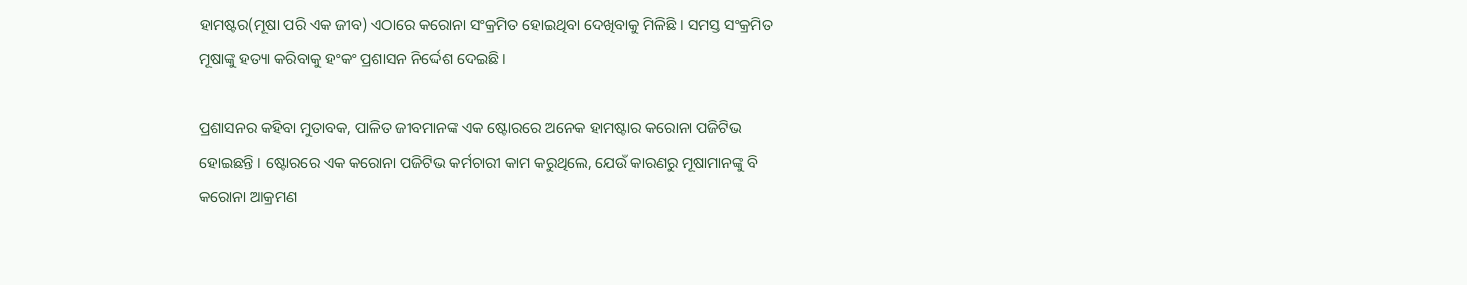ହାମଷ୍ଟର(ମୂଷା ପରି ଏକ ଜୀବ) ଏଠାରେ କରୋନା ସଂକ୍ରମିତ ହୋଇଥିବା ଦେଖିବାକୁ ମିଳିଛି । ସମସ୍ତ ସଂକ୍ରମିତ ମୂଷାଙ୍କୁ ହତ୍ୟା କରିବାକୁ ହଂକଂ ପ୍ରଶାସନ ନିର୍ଦ୍ଦେଶ ଦେଇଛି ।

ପ୍ରଶାସନର କହିବା ମୁତାବକ, ପାଳିତ ଜୀବମାନଙ୍କ ଏକ ଷ୍ଟୋରରେ ଅନେକ ହାମଷ୍ଟାର କରୋନା ପଜିଟିଭ ହୋଇଛନ୍ତି । ଷ୍ଟୋରରେ ଏକ କରୋନା ପଜିଟିଭ କର୍ମଚାରୀ କାମ କରୁଥିଲେ, ଯେଉଁ କାରଣରୁ ମୂଷାମାନଙ୍କୁ ବି କରୋନା ଆକ୍ରମଣ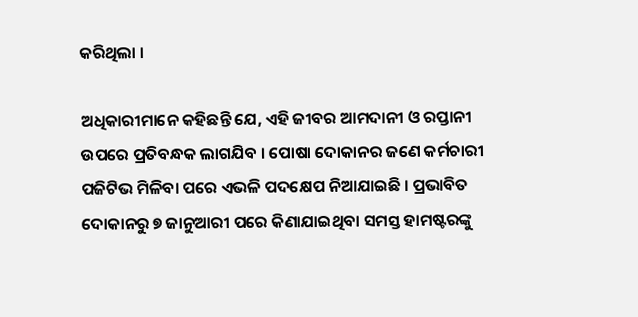କରିଥିଲା ।

ଅଧିକାରୀମାନେ କହିଛନ୍ତି ଯେ, ଏହି ଜୀବର ଆମଦାନୀ ଓ ରପ୍ତାନୀ ଉପରେ ପ୍ରତିବନ୍ଧକ ଲାଗଯିବ । ପୋଷା ଦୋକାନର ଜଣେ କର୍ମଚାରୀ ପଜିଟିଭ ମିଳିବା ପରେ ଏଭଳି ପଦକ୍ଷେପ ନିଆଯାଇଛି । ପ୍ରଭାବିତ ଦୋକାନରୁ ୭ ଜାନୁଆରୀ ପରେ କିଣାଯାଇଥିବା ସମସ୍ତ ହାମଷ୍ଟରଙ୍କୁ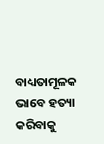ବାଧ୍ୟତାମୂଳକ ଭାବେ ହତ୍ୟା କରିବାକୁ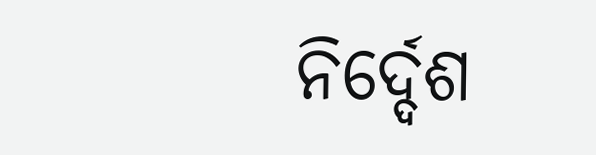ନିର୍ଦ୍ଦେଶ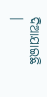ଦିଆଯାଇଛି ।